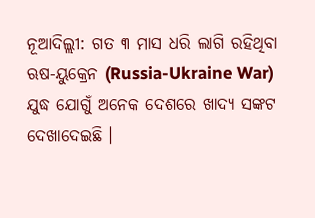ନୂଆଦିଲ୍ଲୀ: ଗତ ୩ ମାସ ଧରି ଲାଗି ରହିଥିବା ଋଷ-ୟୁକ୍ରେନ (Russia-Ukraine War) ଯୁଦ୍ଧ ଯୋଗୁଁ ଅନେକ ଦେଶରେ ଖାଦ୍ୟ ସଙ୍କଟ ଦେଖାଦେଇଛି ।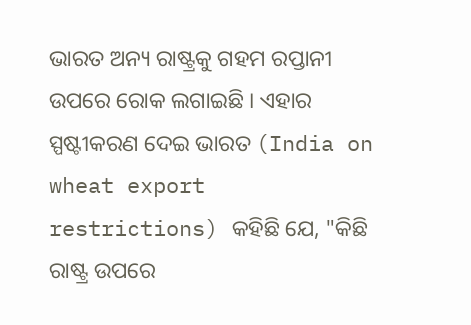ଭାରତ ଅନ୍ୟ ରାଷ୍ଟ୍ରକୁ ଗହମ ରପ୍ତାନୀ ଉପରେ ରୋକ ଲଗାଇଛି । ଏହାର ସ୍ପଷ୍ଟୀକରଣ ଦେଇ ଭାରତ (India on wheat export restrictions) କହିଛି ଯେ, "କିଛି ରାଷ୍ଟ୍ର ଉପରେ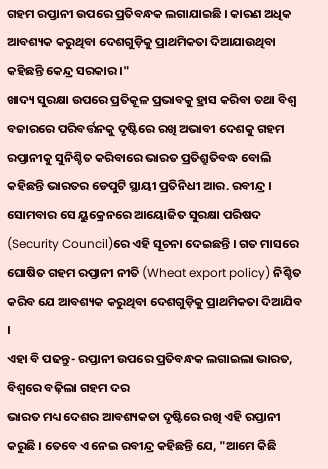ଗହମ ରପ୍ତାନୀ ଉପରେ ପ୍ରତିବନ୍ଧକ ଲଗାଯାଇଛି । କାରଣ ଅଧିକ ଆବଶ୍ୟକ କରୁଥିବା ଦେଶଗୁଡ଼ିକୁ ପ୍ରାଥମିକତା ଦିଆଯାଉଥିବା କହିଛନ୍ତି କେନ୍ଦ୍ର ସରକାର ।"
ଖାଦ୍ୟ ସୁରକ୍ଷା ଉପରେ ପ୍ରତିକୂଳ ପ୍ରଭାବକୁ ହ୍ରାସ କରିବା ତଥା ବିଶ୍ବ ବଜାରରେ ପରିବର୍ତ୍ତନକୁ ଦୃଷ୍ଟିରେ ରଖି ଅଭାବୀ ଦେଶକୁ ଗହମ ରପ୍ତାନୀକୁ ସୁନିଶ୍ଚିତ କରିବାରେ ଭାରତ ପ୍ରତିଶ୍ରୁତିବଦ୍ଧ ବୋଲି କହିଛନ୍ତି ଭାରତର ଡେପୁଟି ସ୍ଥାୟୀ ପ୍ରତିନିଧୀ ଆର. ରବୀନ୍ଦ୍ର । ସୋମବାର ସେ ୟୁକ୍ରେନରେ ଆୟୋଜିତ ସୁରକ୍ଷା ପରିଷଦ (Security Council)ରେ ଏହି ସୂଚନା ଦେଇଛନ୍ତି । ଗତ ମାସରେ ଘୋଷିତ ଗହମ ରପ୍ତାନୀ ନୀତି (Wheat export policy) ନିଶ୍ଚିତ କରିବ ଯେ ଆବଶ୍ୟକ କରୁଥିବା ଦେଶଗୁଡ଼ିକୁ ପ୍ରାଥମିକତା ଦିଆଯିବ ।
ଏହା ବି ପଢନ୍ତୁ- ରପ୍ତାନୀ ଉପରେ ପ୍ରତିବନ୍ଧକ ଲଗାଇଲା ଭାରତ, ବିଶ୍ବରେ ବଢ଼ିଲା ଗହମ ଦର
ଭାରତ ମଧ୍ୟ ଦେଶର ଆବଶ୍ୟକତା ଦୃଷ୍ଟିରେ ରଖି ଏହି ରପ୍ତାନୀ କରୁଛି । ତେବେ ଏ ନେଇ ରବୀନ୍ଦ୍ର କହିଛନ୍ତି ଯେ, "ଆମେ କିଛି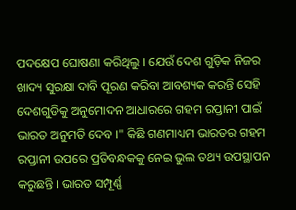ପଦକ୍ଷେପ ଘୋଷଣା କରିଥିଲୁ । ଯେଉଁ ଦେଶ ଗୁଡ଼ିକ ନିଜର ଖାଦ୍ୟ ସୁରକ୍ଷା ଦାବି ପୂରଣ କରିବା ଆବଶ୍ୟକ କରନ୍ତି ସେହି ଦେଶଗୁଡିକୁ ଅନୁମୋଦନ ଆଧାରରେ ଗହମ ରପ୍ତାନୀ ପାଇଁ ଭାରତ ଅନୁମତି ଦେବ ।" କିଛି ଗଣମାଧ୍ୟମ ଭାରତର ଗହମ ରପ୍ତାନୀ ଉପରେ ପ୍ରତିବନ୍ଧକକୁ ନେଇ ଭୁଲ ତଥ୍ୟ ଉପସ୍ଥାପନ କରୁଛନ୍ତି । ଭାରତ ସମ୍ପୂର୍ଣ୍ଣ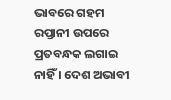ଭାବରେ ଗହମ ରପ୍ତାନୀ ଉପରେ ପ୍ରତବନ୍ଧକ ଲଗାଇ ନାହିଁ । ଦେଶ ଅଭାବୀ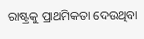ରାଷ୍ଟ୍ରକୁ ପ୍ରାଥମିକତା ଦେଉଥିବା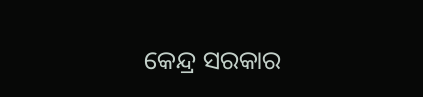କେନ୍ଦ୍ର ସରକାର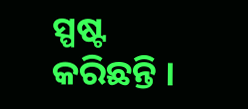ସ୍ପଷ୍ଟ କରିଛନ୍ତି ।